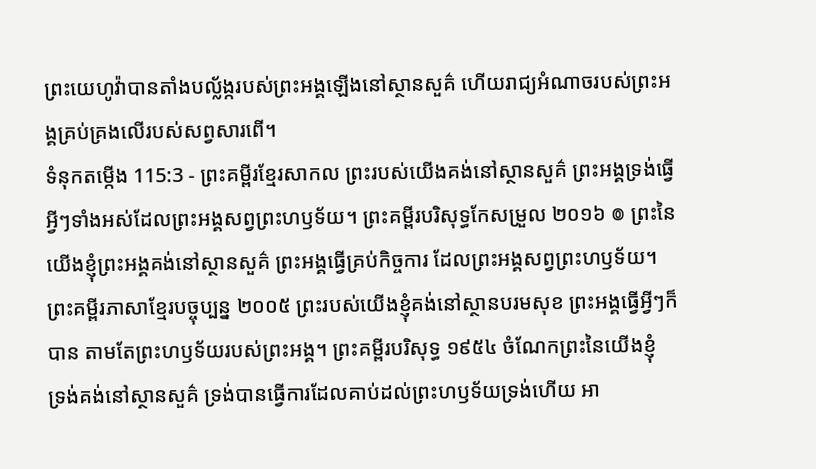ព្រះយេហូវ៉ាបានតាំងបល្ល័ង្ករបស់ព្រះអង្គឡើងនៅស្ថានសួគ៌ ហើយរាជ្យអំណាចរបស់ព្រះអង្គគ្រប់គ្រងលើរបស់សព្វសារពើ។
ទំនុកតម្កើង 115:3 - ព្រះគម្ពីរខ្មែរសាកល ព្រះរបស់យើងគង់នៅស្ថានសួគ៌ ព្រះអង្គទ្រង់ធ្វើអ្វីៗទាំងអស់ដែលព្រះអង្គសព្វព្រះហឫទ័យ។ ព្រះគម្ពីរបរិសុទ្ធកែសម្រួល ២០១៦ ៙ ព្រះនៃយើងខ្ញុំព្រះអង្គគង់នៅស្ថានសួគ៌ ព្រះអង្គធ្វើគ្រប់កិច្ចការ ដែលព្រះអង្គសព្វព្រះហឫទ័យ។ ព្រះគម្ពីរភាសាខ្មែរបច្ចុប្បន្ន ២០០៥ ព្រះរបស់យើងខ្ញុំគង់នៅស្ថានបរមសុខ ព្រះអង្គធ្វើអ្វីៗក៏បាន តាមតែព្រះហឫទ័យរបស់ព្រះអង្គ។ ព្រះគម្ពីរបរិសុទ្ធ ១៩៥៤ ចំណែកព្រះនៃយើងខ្ញុំ ទ្រង់គង់នៅស្ថានសួគ៌ ទ្រង់បានធ្វើការដែលគាប់ដល់ព្រះហឫទ័យទ្រង់ហើយ អា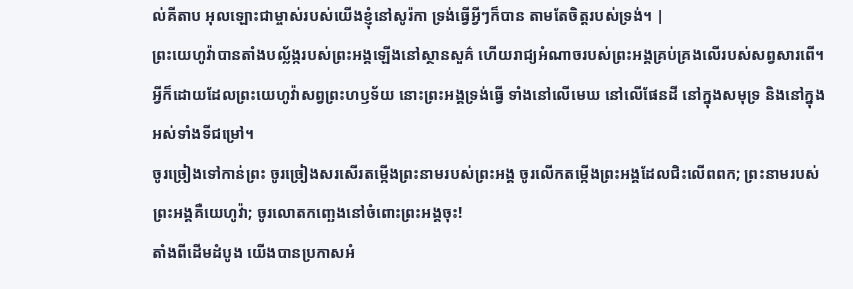ល់គីតាប អុលឡោះជាម្ចាស់របស់យើងខ្ញុំនៅសូរ៉កា ទ្រង់ធ្វើអ្វីៗក៏បាន តាមតែចិត្តរបស់ទ្រង់។ |
ព្រះយេហូវ៉ាបានតាំងបល្ល័ង្ករបស់ព្រះអង្គឡើងនៅស្ថានសួគ៌ ហើយរាជ្យអំណាចរបស់ព្រះអង្គគ្រប់គ្រងលើរបស់សព្វសារពើ។
អ្វីក៏ដោយដែលព្រះយេហូវ៉ាសព្វព្រះហឫទ័យ នោះព្រះអង្គទ្រង់ធ្វើ ទាំងនៅលើមេឃ នៅលើផែនដី នៅក្នុងសមុទ្រ និងនៅក្នុងអស់ទាំងទីជម្រៅ។
ចូរច្រៀងទៅកាន់ព្រះ ចូរច្រៀងសរសើរតម្កើងព្រះនាមរបស់ព្រះអង្គ ចូរលើកតម្កើងព្រះអង្គដែលជិះលើពពក; ព្រះនាមរបស់ព្រះអង្គគឺយេហូវ៉ា; ចូរលោតកញ្ឆេងនៅចំពោះព្រះអង្គចុះ!
តាំងពីដើមដំបូង យើងបានប្រកាសអំ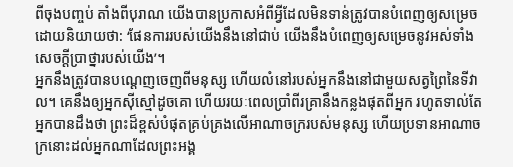ពីចុងបញ្ចប់ តាំងពីបុរាណ យើងបានប្រកាសអំពីអ្វីដែលមិនទាន់ត្រូវបានបំពេញឲ្យសម្រេច ដោយនិយាយថា: ‘ផែនការរបស់យើងនឹងនៅជាប់ យើងនឹងបំពេញឲ្យសម្រេចនូវអស់ទាំងសេចក្ដីប្រាថ្នារបស់យើង’។
អ្នកនឹងត្រូវបានបណ្ដេញចេញពីមនុស្ស ហើយលំនៅរបស់អ្នកនឹងនៅជាមួយសត្វព្រៃនៃទីវាល។ គេនឹងឲ្យអ្នកស៊ីស្មៅដូចគោ ហើយរយៈពេលប្រាំពីរគ្រានឹងកន្លងផុតពីអ្នក រហូតទាល់តែអ្នកបានដឹងថា ព្រះដ៏ខ្ពស់បំផុតគ្រប់គ្រងលើអាណាចក្ររបស់មនុស្ស ហើយប្រទានអាណាចក្រនោះដល់អ្នកណាដែលព្រះអង្គ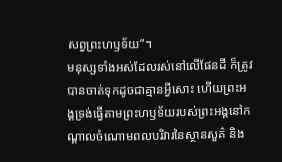សព្វព្រះហឫទ័យ”។
មនុស្សទាំងអស់ដែលរស់នៅលើផែនដី ក៏ត្រូវបានចាត់ទុកដូចជាគ្មានអ្វីសោះ ហើយព្រះអង្គទ្រង់ធ្វើតាមព្រះហឫទ័យរបស់ព្រះអង្គនៅកណ្ដាលចំណោមពលបរិវារនៃស្ថានសួគ៌ និង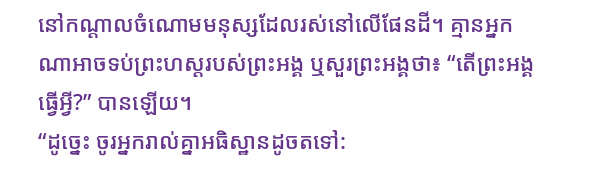នៅកណ្ដាលចំណោមមនុស្សដែលរស់នៅលើផែនដី។ គ្មានអ្នកណាអាចទប់ព្រះហស្តរបស់ព្រះអង្គ ឬសួរព្រះអង្គថា៖ “តើព្រះអង្គធ្វើអ្វី?” បានឡើយ។
“ដូច្នេះ ចូរអ្នករាល់គ្នាអធិស្ឋានដូចតទៅ: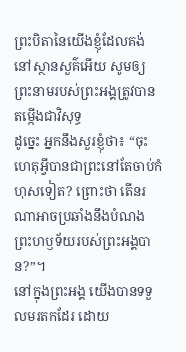ព្រះបិតានៃយើងខ្ញុំដែលគង់នៅស្ថានសួគ៌អើយ សូមឲ្យព្រះនាមរបស់ព្រះអង្គត្រូវបានតម្កើងជាវិសុទ្ធ
ដូច្នេះ អ្នកនឹងសួរខ្ញុំថា៖ “ចុះហេតុអ្វីបានជាព្រះនៅតែចាប់កំហុសទៀត? ព្រោះថា តើនរណាអាចប្រឆាំងនឹងបំណងព្រះហឫទ័យរបស់ព្រះអង្គបាន?”។
នៅក្នុងព្រះអង្គ យើងបានទទួលមរតកដែរ ដោយ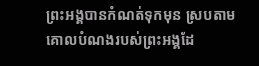ព្រះអង្គបានកំណត់ទុកមុន ស្របតាមគោលបំណងរបស់ព្រះអង្គដែ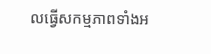លធ្វើសកម្មភាពទាំងអ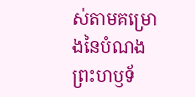ស់តាមគម្រោងនៃបំណងព្រះហឫទ័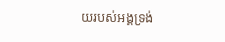យរបស់អង្គទ្រង់